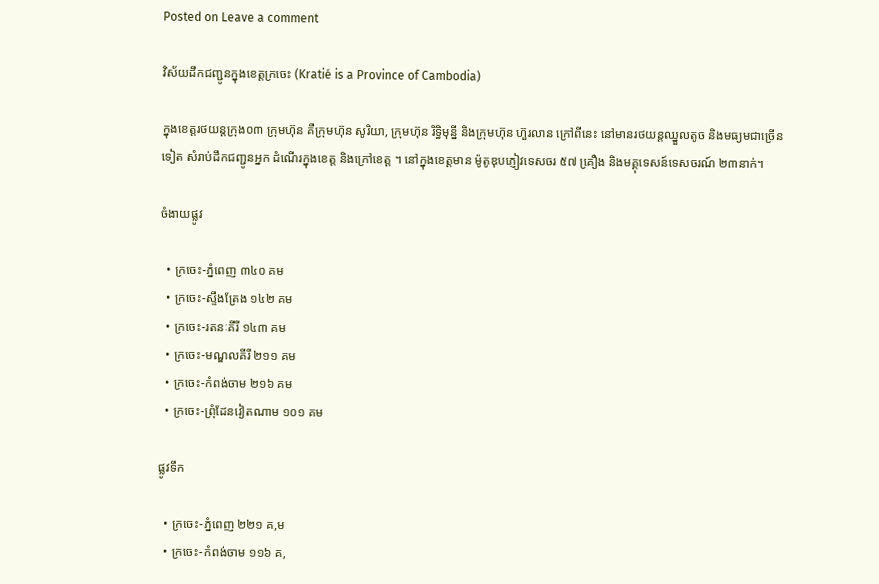Posted on Leave a comment

វិស័យដឹកជញ្ជូនក្នុងខេត្តក្រចេះ (Kratié is a Province of Cambodia)

ក្នុងខេត្តរថយន្តក្រុង០៣ ក្រុមហ៊ុន គឺក្រុមហ៊ុន សូរិយា, ក្រុមហ៊ុន រិទ្ធិមុន្នី និងក្រុមហ៊ុន ហ៊ួរលាន ក្រៅពីនេះ នៅមានរថយន្តឈ្នួលតូច និងមធ្យមជាច្រើនទៀត សំរាប់ដឹកជញ្ជូនអ្នក ដំណើរក្នុងខេត្ត និងក្រៅខេត្ត ។ នៅក្នុងខេត្តមាន ម៉ូតូឌុបភ្ញៀវទេសចរ ៥៧ គឿ្រង និងមគ្គុទេសន៍ទេសចរណ៍ ២៣នាក់។

ចំងាយផ្លូវ

  • ក្រចេះ-ភ្នំពេញ ៣៤០ គម
  • ក្រចេះ-ស្ទឹងត្រែង ១៤២ គម
  • ក្រចេះ-រតនៈគីរី ១៤៣ គម
  • ក្រចេះ-មណ្ឌលគីរី ២១១ គម
  • ក្រចេះ-កំពង់ចាម ២១៦ គម
  • ក្រចេះ-ព្រុំដែនវៀតណាម ១០១ គម

ផ្លូវទឹក

  • ក្រចេះ-ភ្នំពេញ ២២១ គ,ម
  • ក្រចេះ-កំពង់ចាម ១១៦ គ,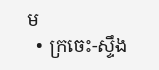ម
  • ក្រចេះ-ស្ទឹង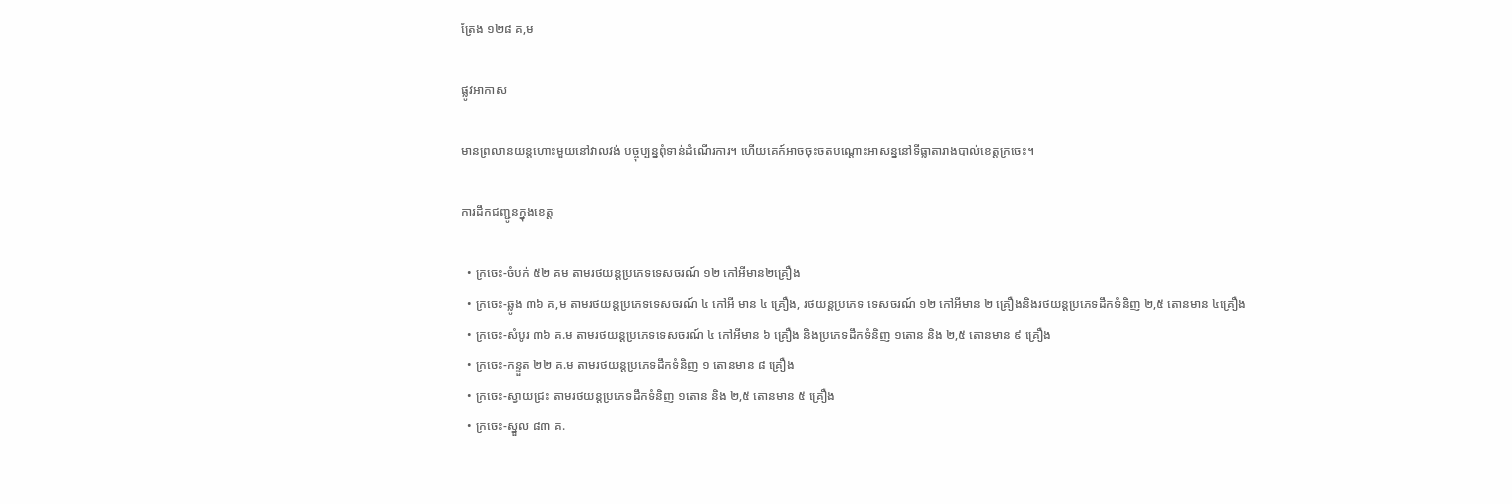ត្រែង ១២៨ គ,ម

ផ្លូវអាកាស

មានព្រលានយន្តហោះមួយនៅវាលវង់ បច្ចុប្បន្នពុំទាន់ដំណើរការ។ ហើយគេក៍អាចចុះចតបណ្ដោះអាសន្ននៅទីធ្លាតារាងបាល់ខេត្តក្រចេះ។

ការដឹកជញ្ជូនក្នុងខេត្ត

  • ក្រចេះ-ចំបក់ ៥២ គម តាមរថយន្តប្រភេទទេសចរណ៍ ១២ កៅអីមាន២គ្រឿង
  • ក្រចេះ-ឆ្លូង ៣៦ គ,ម តាមរថយន្តប្រភេទទេសចរណ៍ ៤ កៅអី មាន ៤ គ្រឿង, រថយន្តប្រភេទ ទេសចរណ៍ ១២ កៅអីមាន ២ គ្រឿងនិងរថយន្តប្រភេទដឹកទំនិញ ២,៥ តោនមាន ៤គ្រឿង
  • ក្រចេះ-សំបូរ ៣៦ គ.ម តាមរថយន្តប្រភេទទេសចរណ៍ ៤ កៅអីមាន ៦ គ្រឿង និងប្រភេទដឹកទំនិញ ១តោន និង ២,៥ តោនមាន ៩ គ្រឿង
  • ក្រចេះ-កន្ទួត ២២ គ.ម តាមរថយន្តប្រភេទដឹកទំនិញ ១ តោនមាន ៨ គ្រឿង
  • ក្រចេះ-ស្វាយជ្រះ តាមរថយន្តប្រភេទដឹកទំនិញ ១តោន និង ២,៥ តោនមាន ៥ គ្រឿង
  • ក្រចេះ-ស្នួល ៨៣ គ.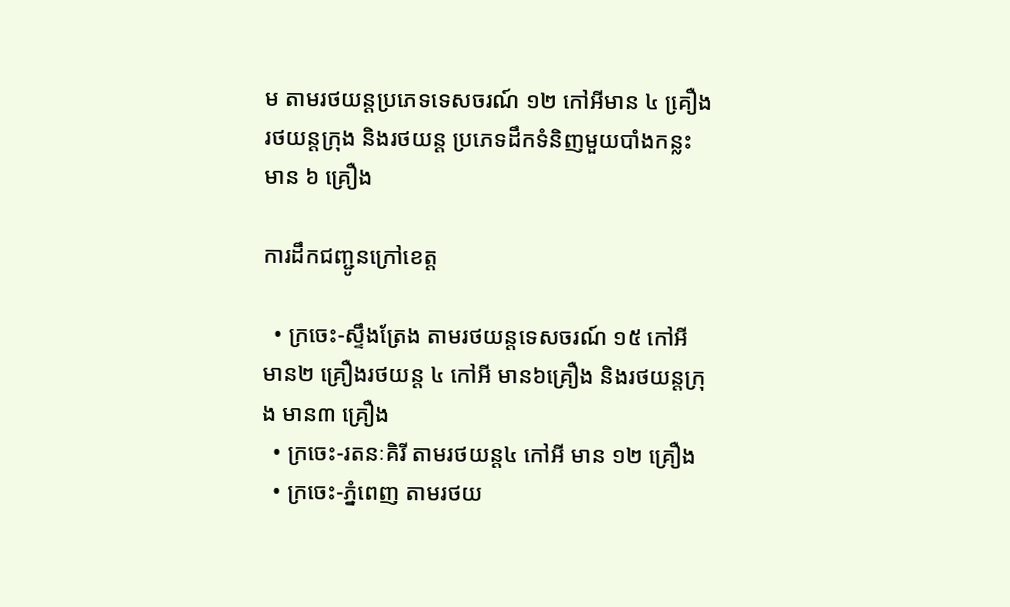ម តាមរថយន្តប្រភេទទេសចរណ៍ ១២ កៅអីមាន ៤ គឿ្រង រថយន្តក្រុង និងរថយន្ត ប្រភេទដឹកទំនិញមួយបាំងកន្លះមាន ៦ គ្រឿង

ការដឹកជញ្ជូនក្រៅខេត្ត

  • ក្រចេះ-ស្ទឹងត្រែង តាមរថយន្តទេសចរណ៍ ១៥ កៅអី មាន២ គ្រឿងរថយន្ត ៤ កៅអី មាន៦គ្រឿង និងរថយន្តក្រុង មាន៣ គ្រឿង
  • ក្រចេះ-រតនៈគិរី តាមរថយន្ត៤ កៅអី មាន ១២ គ្រឿង
  • ក្រចេះ-ភ្នំពេញ តាមរថយ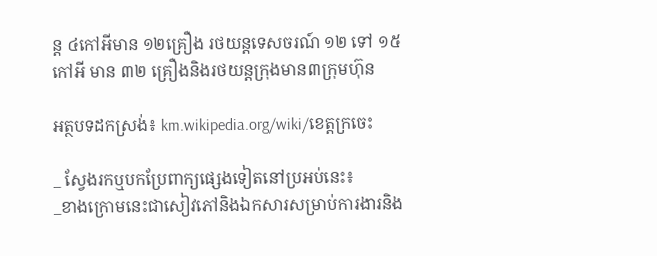ន្ត ៤កៅអីមាន ១២គ្រឿង រថយន្តទេសចរណ៍ ១២ ទៅ ១៥ កៅអី មាន ៣២ គ្រឿងនិងរថយន្តក្រុងមាន៣ក្រុមហ៊ុន

អត្ថបទដកស្រង់៖ km.wikipedia.org/wiki/ខេត្តក្រចេះ

_ ស្វែងរកឬបកប្រែពាក្យផ្សេងទៀតនៅប្រអប់នេះ៖
_ខាងក្រោមនេះជាសៀវភៅនិងឯកសារសម្រាប់ការងារនិង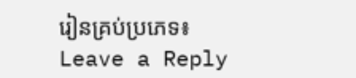រៀនគ្រប់ប្រភេទ៖
Leave a Reply